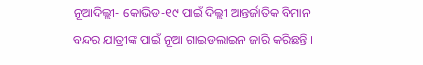ନୂଆଦିଲ୍ଲୀ- କୋଭିଡ-୧୯ ପାଇଁ ଦିଲ୍ଲୀ ଆନ୍ତର୍ଜାତିକ ବିମାନ ବନ୍ଦର ଯାତ୍ରୀଙ୍କ ପାଇଁ ନୂଆ ଗାଇଡଲାଇନ ଜାରି କରିଛନ୍ତି ।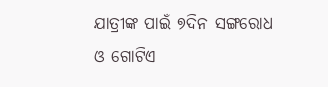ଯାତ୍ରୀଙ୍କ ପାଇଁ ୭ଦିନ ସଙ୍ଗରୋଧ ଓ ଗୋଟିଏ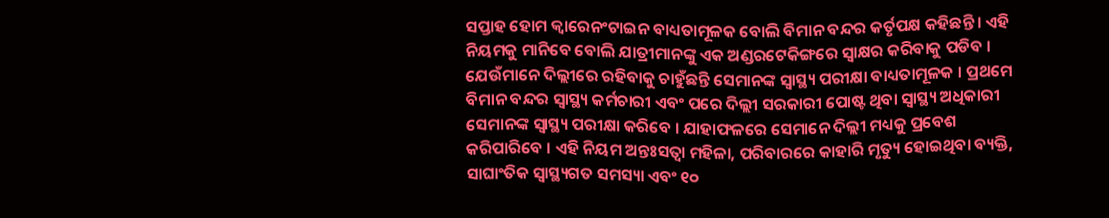ସପ୍ତାହ ହୋମ କ୍ୱାରେନଂଟାଇନ ବାଧ୍ୟତାମୂଳକ ବୋଲି ବିମାନ ବନ୍ଦର କର୍ତୃପକ୍ଷ କହିଛନ୍ତି । ଏହି ନିୟମକୁ ମାନିବେ ବୋଲି ଯାତ୍ରୀମାନଙ୍କୁ ଏକ ଅଣ୍ଡରଟେକିଙ୍ଗରେ ସ୍ୱାକ୍ଷର କରିବାକୁ ପଡିବ । ଯେଉଁମାନେ ଦିଲ୍ଲୀରେ ରହିବାକୁ ଚାହୁଁଛନ୍ତି ସେମାନଙ୍କ ସ୍ୱାସ୍ଥ୍ୟ ପରୀକ୍ଷା ବାଧ୍ୟତାମୂଳକ । ପ୍ରଥମେ ବିମାନ ବନ୍ଦର ସ୍ୱାସ୍ଥ୍ୟ କର୍ମଚାରୀ ଏବଂ ପରେ ଦିଲ୍ଲୀ ସରକାରୀ ପୋଷ୍ଟ ଥିବା ସ୍ୱାସ୍ଥ୍ୟ ଅଧିକାରୀ ସେମାନଙ୍କ ସ୍ୱାସ୍ଥ୍ୟ ପରୀକ୍ଷା କରିବେ । ଯାହାଫଳରେ ସେମାନେ ଦିଲ୍ଲୀ ମଧ୍ୟକୁ ପ୍ରବେଶ କରିପାରିବେ । ଏହି ନିୟମ ଅନ୍ତଃସତ୍ୱା ମହିଳା, ପରିବାରରେ କାହାରି ମୃତ୍ୟୁ ହୋଇଥିବା ବ୍ୟକ୍ତି, ସାଘାଂତିକ ସ୍ୱାସ୍ଥ୍ୟଗତ ସମସ୍ୟା ଏବଂ ୧୦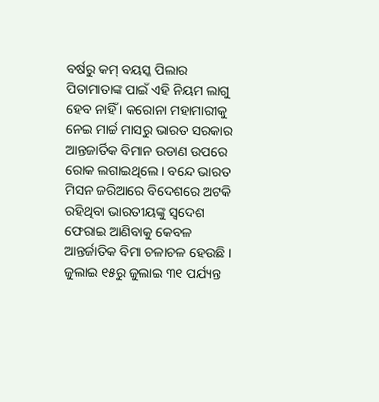ବର୍ଷରୁ କମ୍ ବୟସ୍କ ପିଲାର ପିତାମାତାଙ୍କ ପାଇଁ ଏହି ନିୟମ ଲାଗୁ ହେବ ନାହିଁ । କରୋନା ମହାମାରୀକୁ ନେଇ ମାର୍ଚ୍ଚ ମାସରୁ ଭାରତ ସରକାର ଆନ୍ତଜାର୍ତିକ ବିମାନ ଉଡାଣ ଉପରେ ରୋକ ଲଗାଇଥିଲେ । ବନ୍ଦେ ଭାରତ ମିସନ ଜରିଆରେ ବିଦେଶରେ ଅଟକି ରହିଥିବା ଭାରତୀୟଙ୍କୁ ସ୍ୱଦେଶ ଫେରାଇ ଆଣିବାକୁ କେବଳ ଆନ୍ତର୍ଜାତିକ ବିମା ଚଳାଚଳ ହେଉଛି । ଜୁଲାଇ ୧୫ରୁ ଜୁଲାଇ ୩୧ ପର୍ଯ୍ୟନ୍ତ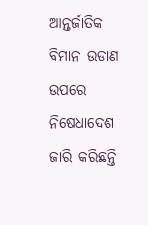ଆନ୍ତର୍ଜାତିକ ବିମାନ ଉଡାଣ ଉପରେ ନିଷେଧାଦେଶ ଜାରି କରିଛନ୍ତି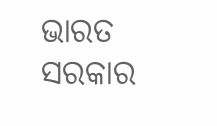ଭାରତ ସରକାର